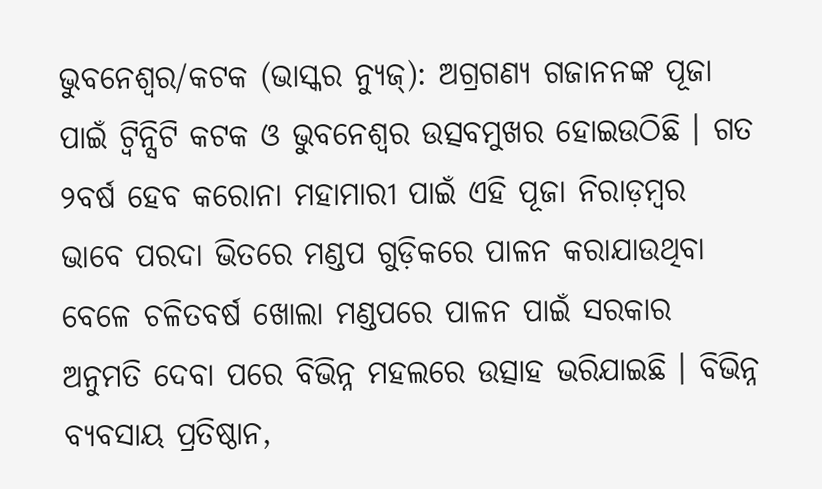ଭୁବନେଶ୍ୱର/କଟକ (ଭାସ୍କର ନ୍ୟୁଜ୍): ଅଗ୍ରଗଣ୍ୟ ଗଜାନନଙ୍କ ପୂଜା ପାଇଁ ଟ୍ୱିନ୍ସିଟି କଟକ ଓ ଭୁବନେଶ୍ୱର ଉତ୍ସବମୁଖର ହୋଇଉଠିଛି । ଗତ ୨ବର୍ଷ ହେବ କରୋନା ମହାମାରୀ ପାଇଁ ଏହି ପୂଜା ନିରାଡ଼ମ୍ବର ଭାବେ ପରଦା ଭିତରେ ମଣ୍ଡପ ଗୁଡ଼ିକରେ ପାଳନ କରାଯାଉଥିବା ବେଳେ ଚଳିତବର୍ଷ ଖୋଲା ମଣ୍ଡପରେ ପାଳନ ପାଇଁ ସରକାର ଅନୁମତି ଦେବା ପରେ ବିଭିନ୍ନ ମହଲରେ ଉତ୍ସାହ ଭରିଯାଇଛି । ବିଭିନ୍ନ ବ୍ୟବସାୟ ପ୍ରତିଷ୍ଠାନ,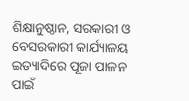ଶିକ୍ଷାନୁଷ୍ଠାନ, ସରକାରୀ ଓ ବେସରକାରୀ କାର୍ଯ୍ୟାଳୟ ଇତ୍ୟାଦିରେ ପୂଜା ପାଳନ ପାଇଁ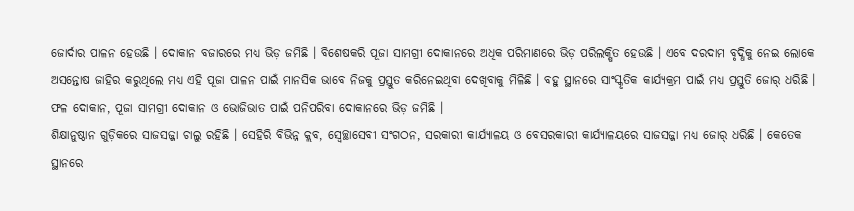ଜୋର୍ଦାର ପାଳନ ହେଉଛି । ଦୋକାନ ବଜାରରେ ମଧ୍ୟ ଭିଡ଼ ଜମିଛି । ବିଶେଷକରି ପୂଜା ସାମଗ୍ରୀ ଦୋକାନରେ ଅଧିକ ପରିମାଣରେ ଭିଡ଼ ପରିଲକ୍ଷିତ ହେଉଛି । ଏବେ ଦରଦାମ ବୃଦ୍ଧିକୁ ନେଇ ଲୋକେ ଅସନ୍ତୋଷ ଜାହିର କରୁଥିଲେ ମଧ୍ୟ ଏହି ପୂଜା ପାଳନ ପାଇଁ ମାନସିକ ଭାବେ ନିଜକୁ ପ୍ରସ୍ତୁତ କରିନେଇଥିବା ଦେଖିବାକୁ ମିଳିଛି । ବହୁ ସ୍ଥାନରେ ସାଂସ୍କୃତିକ କାର୍ଯ୍ୟକ୍ରମ ପାଇଁ ମଧ୍ୟ ପ୍ରସ୍ତୁତି ଜୋର୍ ଧରିଛି । ଫଳ ଦୋକାନ, ପୂଜା ସାମଗ୍ରୀ ଦୋକାନ ଓ ଭୋଜିଭାତ ପାଇଁ ପନିପରିବା ଦୋକାନରେ ଭିଡ଼ ଜମିଛି ।
ଶିକ୍ଷାନୁଷ୍ଠାନ ଗୁଡ଼ିକରେ ସାଜସଜ୍ଜା ଚାଲୁ ରହିଛି । ସେହିରି ବିଭିନ୍ନ କ୍ଲବ, ସ୍ୱେଚ୍ଛାସେବୀ ସଂଗଠନ, ସରକାରୀ କାର୍ଯ୍ୟାଳୟ ଓ ବେସରକାରୀ କାର୍ଯ୍ୟାଳୟରେ ସାଜସଜ୍ଜା ମଧ୍ୟ ଜୋର୍ ଧରିଛି । କେତେକ ସ୍ଥାନରେ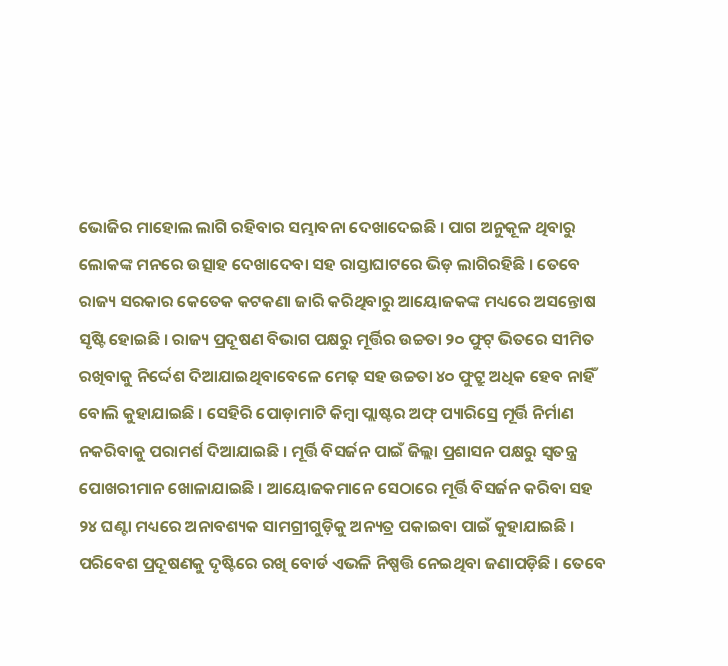ଭୋଜିର ମାହୋଲ ଲାଗି ରହିବାର ସମ୍ଭାବନା ଦେଖାଦେଇଛି । ପାଗ ଅନୁକୂଳ ଥିବାରୁ ଲୋକଙ୍କ ମନରେ ଉତ୍ସାହ ଦେଖାଦେବା ସହ ରାସ୍ତାଘାଟରେ ଭିଡ଼ ଲାଗିରହିଛି । ତେବେ ରାଜ୍ୟ ସରକାର କେତେକ କଟକଣା ଜାରି କରିଥିବାରୁ ଆୟୋଜକଙ୍କ ମଧ୍ୟରେ ଅସନ୍ତୋଷ ସୃଷ୍ଟି ହୋଇଛି । ରାଜ୍ୟ ପ୍ରଦୂଷଣ ବିଭାଗ ପକ୍ଷରୁ ମୂର୍ତ୍ତିର ଉଚ୍ଚତା ୨୦ ଫୁଟ୍ ଭିତରେ ସୀମିତ ରଖିବାକୁ ନିର୍ଦ୍ଦେଶ ଦିଆଯାଇଥିବାବେଳେ ମେଢ଼ ସହ ଉଚ୍ଚତା ୪୦ ଫୁଟ୍ରୁ ଅଧିକ ହେବ ନାହିଁ ବୋଲି କୁହାଯାଇଛି । ସେହିରି ପୋଡ଼ାମାଟି କିମ୍ବା ପ୍ଲାଷ୍ଟର ଅଫ୍ ପ୍ୟାରିସ୍ରେ ମୂର୍ତ୍ତି ନିର୍ମାଣ ନକରିବାକୁ ପରାମର୍ଶ ଦିଆଯାଇଛି । ମୂର୍ତ୍ତି ବିସର୍ଜନ ପାଇଁ ଜିଲ୍ଲା ପ୍ରଶାସନ ପକ୍ଷରୁ ସ୍ୱତନ୍ତ୍ର ପୋଖରୀମାନ ଖୋଳାଯାଇଛି । ଆୟୋଜକମାନେ ସେଠାରେ ମୂର୍ତ୍ତି ବିସର୍ଜନ କରିବା ସହ ୨୪ ଘଣ୍ଟା ମଧ୍ୟରେ ଅନାବଶ୍ୟକ ସାମଗ୍ରୀଗୁଡ଼ିକୁ ଅନ୍ୟତ୍ର ପକାଇବା ପାଇଁ କୁହାଯାଇଛି ।
ପରିବେଶ ପ୍ରଦୂଷଣକୁ ଦୃଷ୍ଟିରେ ରଖି ବୋର୍ଡ ଏଭଳି ନିଷ୍ପତ୍ତି ନେଇଥିବା ଜଣାପଡ଼ିଛି । ତେବେ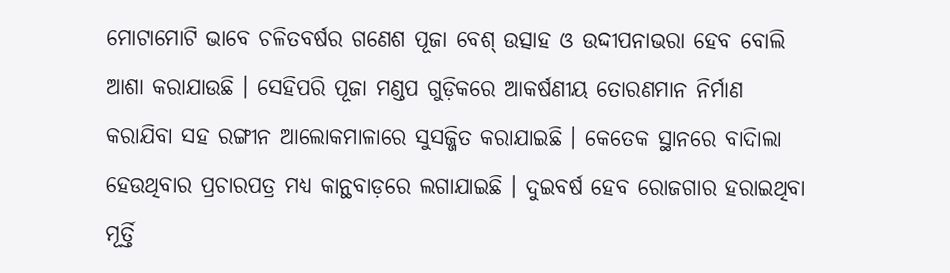ମୋଟାମୋଟି ଭାବେ ଚଳିତବର୍ଷର ଗଣେଶ ପୂଜା ବେଶ୍ ଉତ୍ସାହ ଓ ଉଦ୍ଦୀପନାଭରା ହେବ ବୋଲି ଆଶା କରାଯାଉଛି । ସେହିପରି ପୂଜା ମଣ୍ଡପ ଗୁଡ଼ିକରେ ଆକର୍ଷଣୀୟ ତୋରଣମାନ ନିର୍ମାଣ କରାଯିବା ସହ ରଙ୍ଗୀନ ଆଲୋକମାଳାରେ ସୁସଜ୍ଜିତ କରାଯାଇଛି । କେତେକ ସ୍ଥାନରେ ବାଦିାଲା ହେଉଥିବାର ପ୍ରଚାରପତ୍ର ମଧ୍ୟ କାନ୍ଥବାଡ଼ରେ ଲଗାଯାଇଛି । ଦୁଇବର୍ଷ ହେବ ରୋଜଗାର ହରାଇଥିବା ମୂର୍ତ୍ତି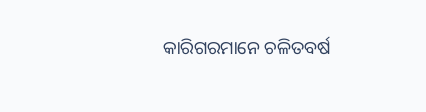କାରିଗରମାନେ ଚଳିତବର୍ଷ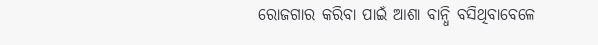ରୋଜଗାର କରିବା ପାଇଁ ଆଶା ବାନ୍ଧି ବସିଥିବାବେଳେ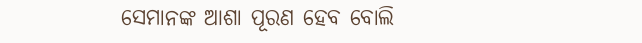ସେମାନଙ୍କ ଆଶା ପୂରଣ ହେବ ବୋଲି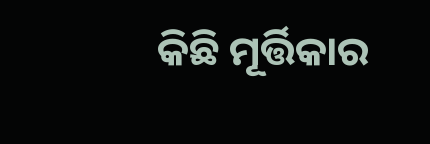କିଛି ମୂର୍ତ୍ତିକାର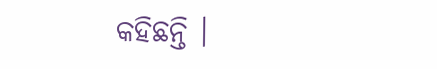କହିଛନ୍ତି ।